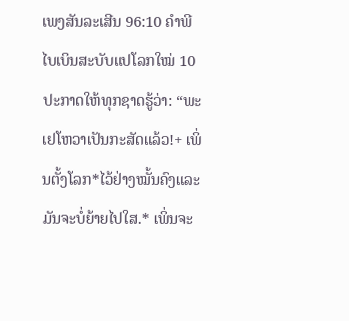ເພງສັນລະເສີນ 96:10 ຄຳພີໄບເບິນສະບັບແປໂລກໃໝ່ 10 ປະກາດໃຫ້ທຸກຊາດຮູ້ວ່າ: “ພະເຢໂຫວາເປັນກະສັດແລ້ວ!+ ເພິ່ນຕັ້ງໂລກ*ໄວ້ຢ່າງໝັ້ນຄົງແລະມັນຈະບໍ່ຍ້າຍໄປໃສ.* ເພິ່ນຈະ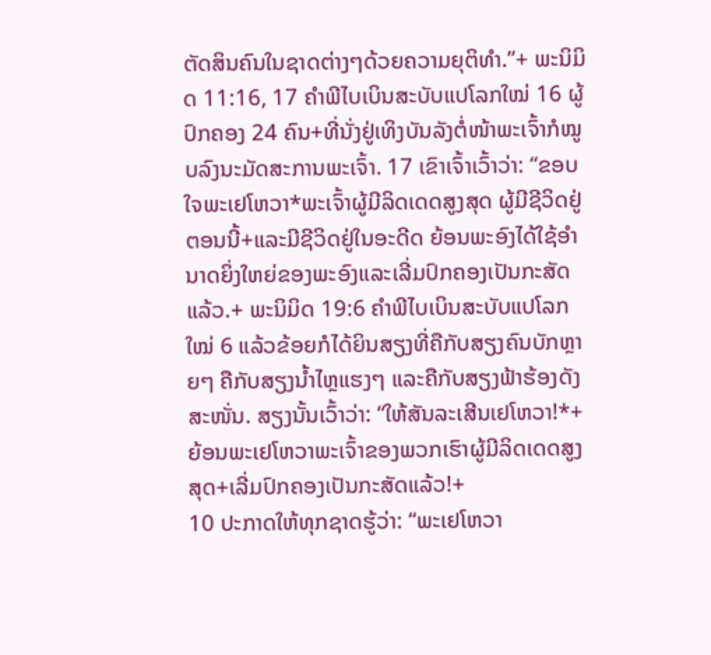ຕັດສິນຄົນໃນຊາດຕ່າງໆດ້ວຍຄວາມຍຸຕິທຳ.”+ ພະນິມິດ 11:16, 17 ຄຳພີໄບເບິນສະບັບແປໂລກໃໝ່ 16 ຜູ້ປົກຄອງ 24 ຄົນ+ທີ່ນັ່ງຢູ່ເທິງບັນລັງຕໍ່ໜ້າພະເຈົ້າກໍໝູບລົງນະມັດສະການພະເຈົ້າ. 17 ເຂົາເຈົ້າເວົ້າວ່າ: “ຂອບໃຈພະເຢໂຫວາ*ພະເຈົ້າຜູ້ມີລິດເດດສູງສຸດ ຜູ້ມີຊີວິດຢູ່ຕອນນີ້+ແລະມີຊີວິດຢູ່ໃນອະດີດ ຍ້ອນພະອົງໄດ້ໃຊ້ອຳນາດຍິ່ງໃຫຍ່ຂອງພະອົງແລະເລີ່ມປົກຄອງເປັນກະສັດແລ້ວ.+ ພະນິມິດ 19:6 ຄຳພີໄບເບິນສະບັບແປໂລກໃໝ່ 6 ແລ້ວຂ້ອຍກໍໄດ້ຍິນສຽງທີ່ຄືກັບສຽງຄົນບັກຫຼາຍໆ ຄືກັບສຽງນ້ຳໄຫຼແຮງໆ ແລະຄືກັບສຽງຟ້າຮ້ອງດັງສະໜັ່ນ. ສຽງນັ້ນເວົ້າວ່າ: “ໃຫ້ສັນລະເສີນເຢໂຫວາ!*+ ຍ້ອນພະເຢໂຫວາພະເຈົ້າຂອງພວກເຮົາຜູ້ມີລິດເດດສູງສຸດ+ເລີ່ມປົກຄອງເປັນກະສັດແລ້ວ!+
10 ປະກາດໃຫ້ທຸກຊາດຮູ້ວ່າ: “ພະເຢໂຫວາ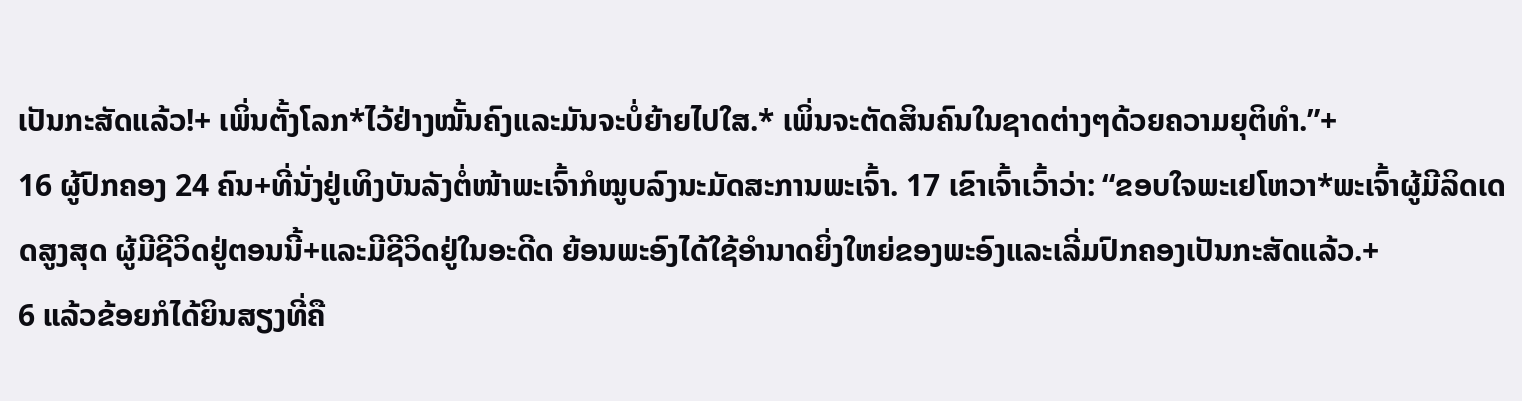ເປັນກະສັດແລ້ວ!+ ເພິ່ນຕັ້ງໂລກ*ໄວ້ຢ່າງໝັ້ນຄົງແລະມັນຈະບໍ່ຍ້າຍໄປໃສ.* ເພິ່ນຈະຕັດສິນຄົນໃນຊາດຕ່າງໆດ້ວຍຄວາມຍຸຕິທຳ.”+
16 ຜູ້ປົກຄອງ 24 ຄົນ+ທີ່ນັ່ງຢູ່ເທິງບັນລັງຕໍ່ໜ້າພະເຈົ້າກໍໝູບລົງນະມັດສະການພະເຈົ້າ. 17 ເຂົາເຈົ້າເວົ້າວ່າ: “ຂອບໃຈພະເຢໂຫວາ*ພະເຈົ້າຜູ້ມີລິດເດດສູງສຸດ ຜູ້ມີຊີວິດຢູ່ຕອນນີ້+ແລະມີຊີວິດຢູ່ໃນອະດີດ ຍ້ອນພະອົງໄດ້ໃຊ້ອຳນາດຍິ່ງໃຫຍ່ຂອງພະອົງແລະເລີ່ມປົກຄອງເປັນກະສັດແລ້ວ.+
6 ແລ້ວຂ້ອຍກໍໄດ້ຍິນສຽງທີ່ຄື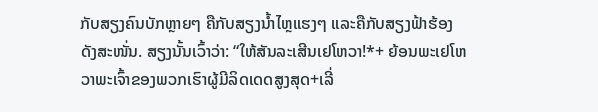ກັບສຽງຄົນບັກຫຼາຍໆ ຄືກັບສຽງນ້ຳໄຫຼແຮງໆ ແລະຄືກັບສຽງຟ້າຮ້ອງດັງສະໜັ່ນ. ສຽງນັ້ນເວົ້າວ່າ: “ໃຫ້ສັນລະເສີນເຢໂຫວາ!*+ ຍ້ອນພະເຢໂຫວາພະເຈົ້າຂອງພວກເຮົາຜູ້ມີລິດເດດສູງສຸດ+ເລີ່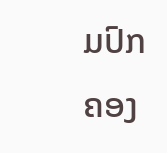ມປົກຄອງ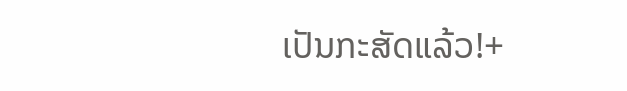ເປັນກະສັດແລ້ວ!+